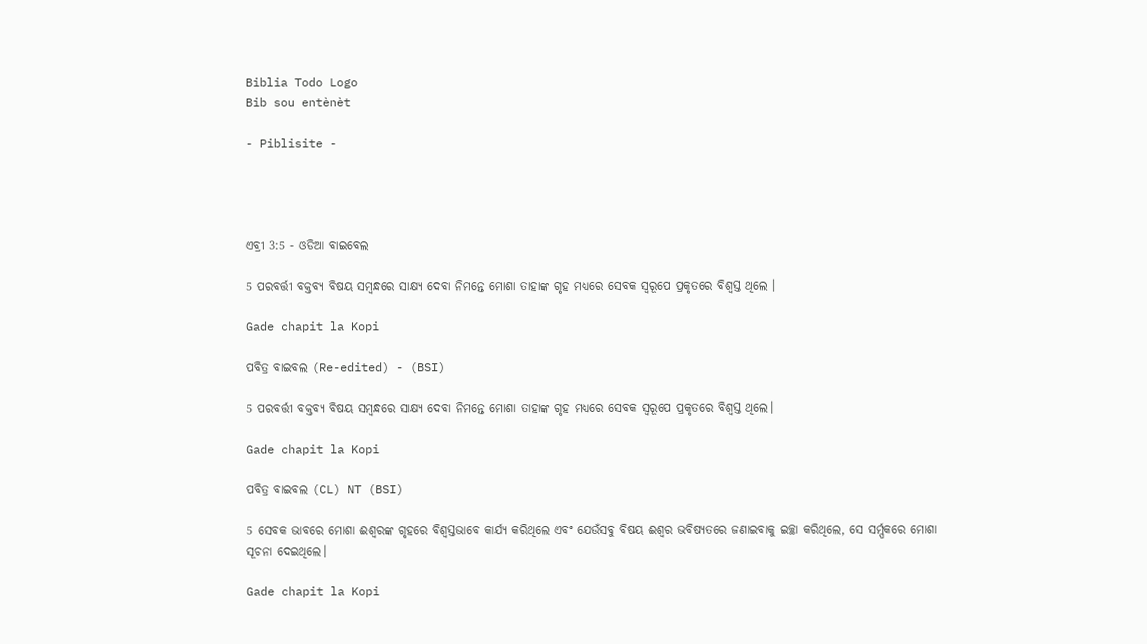Biblia Todo Logo
Bib sou entènèt

- Piblisite -




ଏବ୍ରୀ 3:5 - ଓଡିଆ ବାଇବେଲ

5 ପରବର୍ତ୍ତୀ ବକ୍ତବ୍ୟ ବିଷୟ ସମ୍ବନ୍ଧରେ ସାକ୍ଷ୍ୟ ଦେବା ନିମନ୍ତେ ମୋଶା ତାହାଙ୍କ ଗୃହ ମଧ୍ୟରେ ସେବକ ସ୍ୱରୂପେ ପ୍ରକୃତରେ ବିଶ୍ୱସ୍ତ ଥିଲେ ।

Gade chapit la Kopi

ପବିତ୍ର ବାଇବଲ (Re-edited) - (BSI)

5 ପରବର୍ତ୍ତୀ ବକ୍ତବ୍ୟ ବିଷୟ ସମ୍ଵନ୍ଧରେ ସାକ୍ଷ୍ୟ ଦେବା ନିମନ୍ତେ ମୋଶା ତାହାଙ୍କ ଗୃହ ମଧ୍ୟରେ ସେବକ ସ୍ଵରୂପେ ପ୍ରକୃତରେ ବିଶ୍ଵସ୍ତ ଥିଲେ।

Gade chapit la Kopi

ପବିତ୍ର ବାଇବଲ (CL) NT (BSI)

5 ସେବକ ଭାବରେ ମୋଶା ଈଶ୍ୱରଙ୍କ ଗୃହରେ ବିଶ୍ୱସ୍ତଭାବେ କାର୍ଯ୍ୟ କରିଥିଲେ ଏବଂ ଯେଉଁସବୁ ବିଷୟ ଈଶ୍ୱର ଭବିଷ୍ୟତରେ ଜଣାଇବାକୁ ଇଚ୍ଛା କରିଥିଲେ, ସେ ସର୍ମ୍ପକରେ ମୋଶା ସୂଚନା ଦେଇଥିଲେ।

Gade chapit la Kopi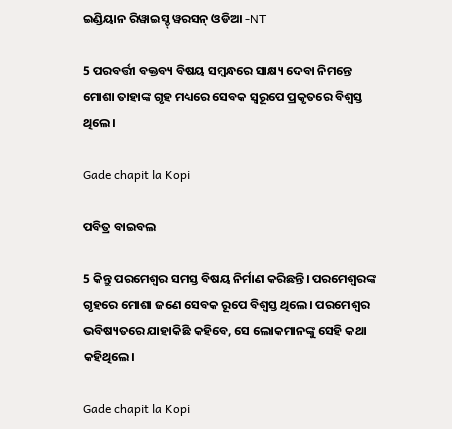ଇଣ୍ଡିୟାନ ରିୱାଇସ୍ଡ୍ ୱରସନ୍ ଓଡିଆ -NT

5 ପରବର୍ତ୍ତୀ ବକ୍ତବ୍ୟ ବିଷୟ ସମ୍ବନ୍ଧରେ ସାକ୍ଷ୍ୟ ଦେବା ନିମନ୍ତେ ମୋଶା ତାହାଙ୍କ ଗୃହ ମଧ୍ୟରେ ସେବକ ସ୍ୱରୂପେ ପ୍ରକୃତରେ ବିଶ୍ୱସ୍ତ ଥିଲେ।

Gade chapit la Kopi

ପବିତ୍ର ବାଇବଲ

5 କିନ୍ତୁ ପରମେଶ୍ୱର ସମସ୍ତ ବିଷୟ ନିର୍ମାଣ କରିଛନ୍ତି। ପରମେଶ୍ୱରଙ୍କ ଗୃହରେ ମୋଶା ଜଣେ ସେବକ ରୂପେ ବିଶ୍ୱସ୍ତ ଥିଲେ। ପରମେଶ୍ୱର ଭବିଷ୍ୟତରେ ଯାହାକିଛି କହିବେ, ସେ ଲୋକମାନଙ୍କୁ ସେହି କଥା କହିଥିଲେ।

Gade chapit la Kopi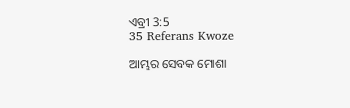ଏବ୍ରୀ 3:5
35 Referans Kwoze

ଆମ୍ଭର ସେବକ ମୋଶା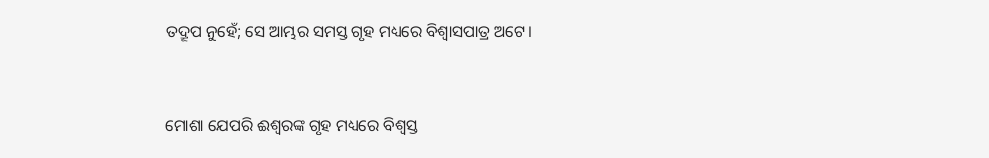ତଦ୍ରୂପ ନୁହେଁ; ସେ ଆମ୍ଭର ସମସ୍ତ ଗୃହ ମଧ୍ୟରେ ବିଶ୍ୱାସପାତ୍ର ଅଟେ।


ମୋଶା ଯେପରି ଈଶ୍ୱରଙ୍କ ଗୃହ ମଧ୍ୟରେ ବିଶ୍ୱସ୍ତ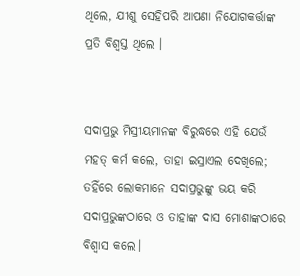ଥିଲେ, ଯୀଶୁ ସେହିପରି ଆପଣା ନିଯୋଗକର୍ତ୍ତାଙ୍କ ପ୍ରତି ବିଶ୍ୱସ୍ତ ଥିଲେ ।


ସଦାପ୍ରଭୁ ମିସ୍ରୀୟମାନଙ୍କ ବିରୁଦ୍ଧରେ ଏହି ଯେଉଁ ମହତ୍ କର୍ମ କଲେ, ତାହା ଇସ୍ରାଏଲ ଦେଖିଲେ; ତହିଁରେ ଲୋକମାନେ ସଦାପ୍ରଭୁଙ୍କୁ ଭୟ କରି ସଦାପ୍ରଭୁଙ୍କଠାରେ ଓ ତାହାଙ୍କ ଦାସ ମୋଶାଙ୍କଠାରେ ବିଶ୍ୱାସ କଲେ।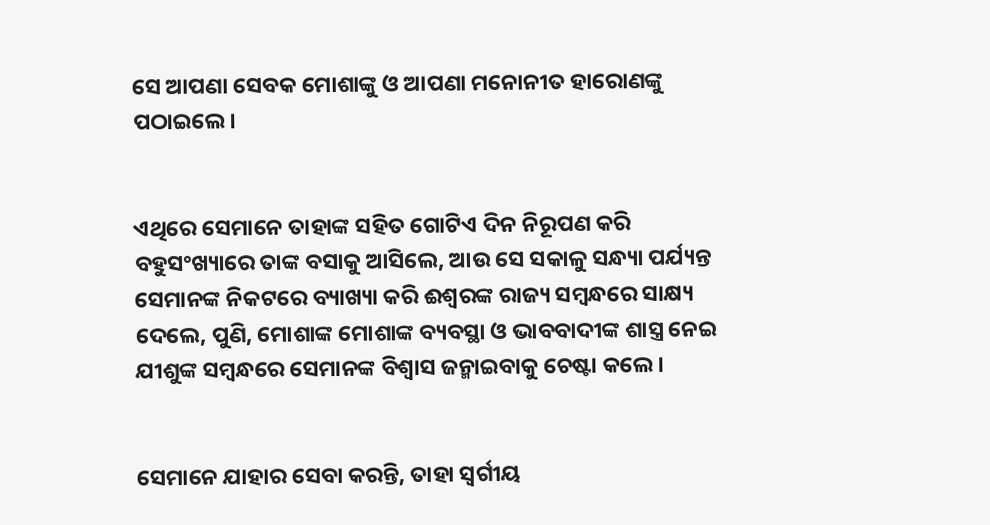ସେ ଆପଣା ସେବକ ମୋଶାଙ୍କୁ ଓ ଆପଣା ମନୋନୀତ ହାରୋଣଙ୍କୁ ପଠାଇଲେ।


ଏଥିରେ ସେମାନେ ତାହାଙ୍କ ସହିତ ଗୋଟିଏ ଦିନ ନିରୂପଣ କରି ବହୁସଂଖ୍ୟାରେ ତାଙ୍କ ବସାକୁ ଆସିଲେ, ଆଉ ସେ ସକାଳୁ ସନ୍ଧ୍ୟା ପର୍ଯ୍ୟନ୍ତ ସେମାନଙ୍କ ନିକଟରେ ବ୍ୟାଖ୍ୟା କରି ଈଶ୍ୱରଙ୍କ ରାଜ୍ୟ ସମ୍ବନ୍ଧରେ ସାକ୍ଷ୍ୟ ଦେଲେ, ପୁଣି, ମୋଶାଙ୍କ ମୋଶାଙ୍କ ବ୍ୟବସ୍ଥା ଓ ଭାବବାଦୀଙ୍କ ଶାସ୍ତ୍ର ନେଇ ଯୀଶୁଙ୍କ ସମ୍ବନ୍ଧରେ ସେମାନଙ୍କ ବିଶ୍ୱାସ ଜନ୍ମାଇବାକୁ ଚେଷ୍ଟା କଲେ ।


ସେମାନେ ଯାହାର ସେବା କରନ୍ତି, ତାହା ସ୍ୱର୍ଗୀୟ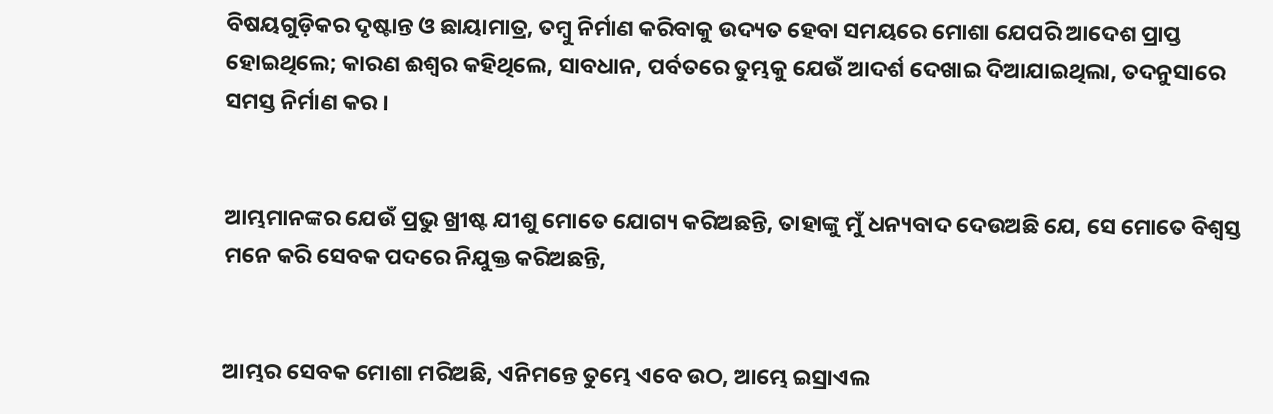ବିଷୟଗୁଡ଼ିକର ଦୃଷ୍ଟାନ୍ତ ଓ ଛାୟାମାତ୍ର, ତମ୍ବୁ ନିର୍ମାଣ କରିବାକୁ ଉଦ୍ୟତ ହେବା ସମୟରେ ମୋଶା ଯେପରି ଆଦେଶ ପ୍ରାପ୍ତ ହୋଇଥିଲେ; କାରଣ ଈଶ୍ୱର କହିଥିଲେ, ସାବଧାନ, ପର୍ବତରେ ତୁମ୍ଭକୁ ଯେଉଁ ଆଦର୍ଶ ଦେଖାଇ ଦିଆଯାଇଥିଲା, ତଦନୁସାରେ ସମସ୍ତ ନିର୍ମାଣ କର ।


ଆମ୍ଭମାନଙ୍କର ଯେଉଁ ପ୍ରଭୁ ଖ୍ରୀଷ୍ଟ ଯୀଶୁ ମୋତେ ଯୋଗ୍ୟ କରିଅଛନ୍ତି, ତାହାଙ୍କୁ ମୁଁ ଧନ୍ୟବାଦ ଦେଉଅଛି ଯେ, ସେ ମୋତେ ବିଶ୍ୱସ୍ତ ମନେ କରି ସେବକ ପଦରେ ନିଯୁକ୍ତ କରିଅଛନ୍ତି,


ଆମ୍ଭର ସେବକ ମୋଶା ମରିଅଛି, ଏନିମନ୍ତେ ତୁମ୍ଭେ ଏବେ ଉଠ, ଆମ୍ଭେ ଇସ୍ରାଏଲ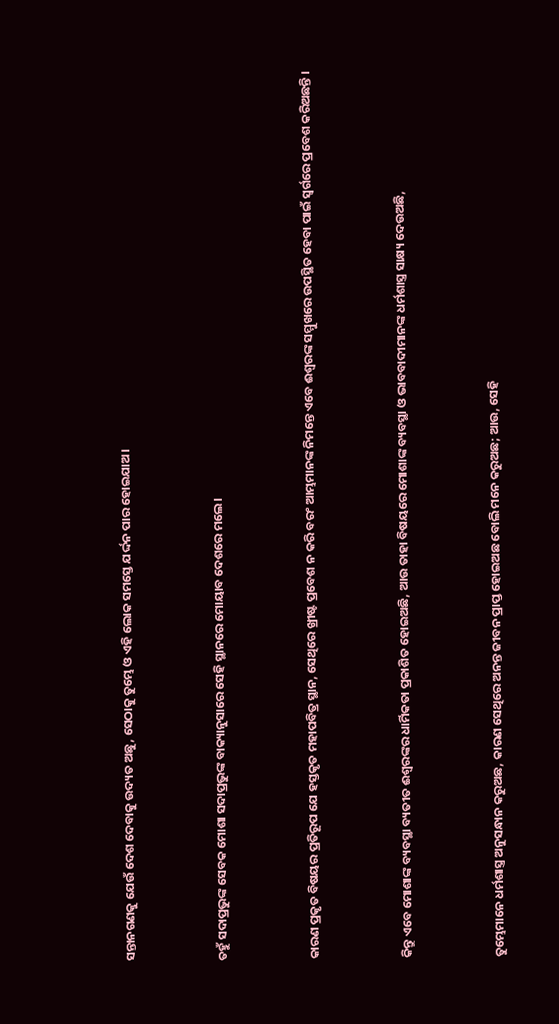ସନ୍ତାନଗଣକୁ ଯେଉଁ ଦେଶ ଦେବାକୁ ଉଦ୍ୟତ ଅଛୁ, ସେଠାକୁ ତୁମ୍ଭେ ଓ ଏହି ଲୋକ ସମସ୍ତେ ଯର୍ଦ୍ଦନ ପାର ହୋଇଯାଅ।


ତହୁଁ ସଦାପ୍ରଭୁଙ୍କ ସେବକ ମୋଶା ସଦାପ୍ରଭୁଙ୍କ ବାକ୍ୟାନୁସାରେ ସେହି ସ୍ଥାନରେ ମୋୟାବ ଦେଶରେ ମଲେ।


କାରଣ ପ୍ରକୃତ ବିଷୟର ପ୍ରତିରୂପ ଯେ ହସ୍ତକୃତ ମହାପବିତ୍ର ସ୍ଥାନ, ସେଥିରେ ଖ୍ରୀଷ୍ଟ ପ୍ରବେଶ ନ କରି ବରଂ ଆମ୍ଭମାନଙ୍କ ନିମନ୍ତେ ଏବେ ଈଶ୍ୱରଙ୍କ ସମ୍ମୁଖରେ ଉପସ୍ଥିତ ହେବା ପାଇଁ ସ୍ୱର୍ଗରେ ପ୍ରବେଶ କରିଅଛନ୍ତି ।


କିନ୍ତୁ ଏବେ ମୋଶାଙ୍କ ବ୍ୟବସ୍ଥା ବ୍ୟତୀତ ଈଶ୍ୱରଙ୍କର ଧାର୍ମିକତା ପ୍ରକାଶିତ ହୋଇଅଛି, ଆଉ ତାହା ବିଷୟରେ ମୋଶାଙ୍କ ବ୍ୟବସ୍ଥା ଓ ଭାବବାଦୀମାନଙ୍କ ଧର୍ମଶାସ୍ତ୍ର ସାକ୍ଷ୍ୟ ଦେଉଅଛି,


ତୁମ୍ଭେମାନେ ଧର୍ମଶାସ୍ତ୍ର ଅନୁସନ୍ଧାନ କରୁଅଛ, କାରଣ ସେଥିରେ ଅନନ୍ତ ଜୀବନ ପ୍ରାପ୍ତ ହୋଇଅଛ ବୋଲି ମନେ କରୁଅଛ; ଆଉ, ସେହି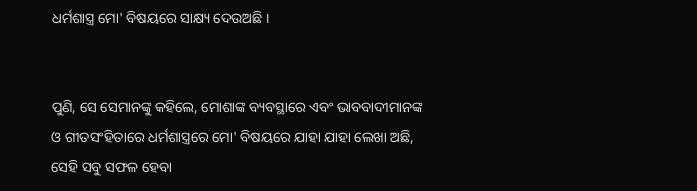ଧର୍ମଶାସ୍ତ୍ର ମୋ' ବିଷୟରେ ସାକ୍ଷ୍ୟ ଦେଉଅଛି ।


ପୁଣି, ସେ ସେମାନଙ୍କୁ କହିଲେ, ମୋଶାଙ୍କ ବ୍ୟବସ୍ଥାରେ ଏବଂ ଭାବବାଦୀମାନଙ୍କ ଓ ଗୀତସଂହିତାରେ ଧର୍ମଶାସ୍ତ୍ରରେ ମୋ' ବିଷୟରେ ଯାହା ଯାହା ଲେଖା ଅଛି, ସେହି ସବୁ ସଫଳ ହେବା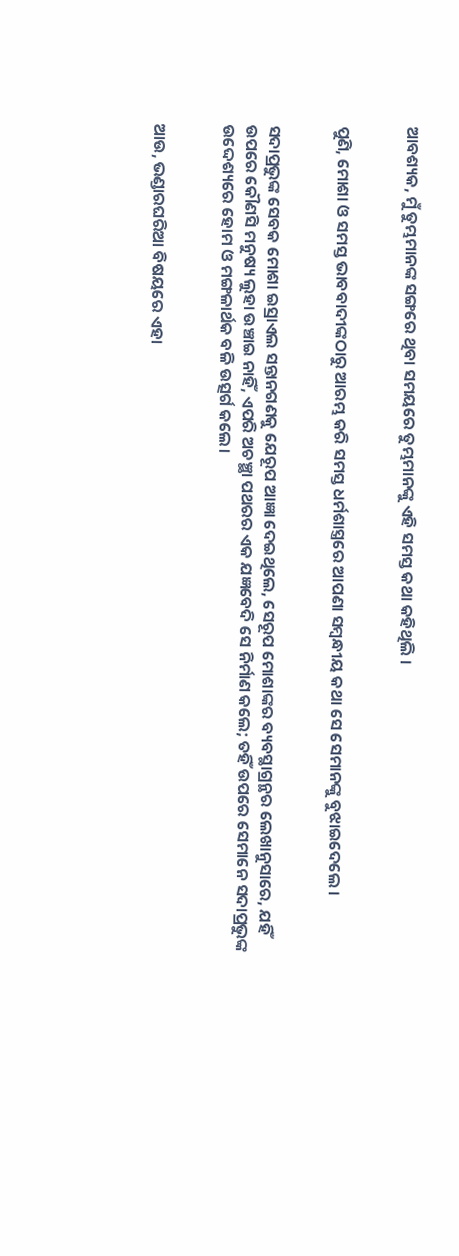ଆବଶ୍ୟକ, ମୁଁ ତୁମ୍ଭମାନଙ୍କ ସଙ୍ଗରେ ଥିବା ସମୟରେ ତୁମ୍ଭମାନଙ୍କୁ ଏହି ସମସ୍ତ କଥା କହିଥିଲି ।


ପୁଣି, ମୋଶା ଓ ସମସ୍ତ ଭାବବାଦୀଙ୍କଠାରୁ ଆରମ୍ଭ କରି ସମସ୍ତ ଧର୍ମଶାସ୍ତ୍ରରେ ଆପଣା ସମ୍ବନ୍ଧୀୟ କଥା ସେ ସେମାନଙ୍କୁ ବୁଝାଇଦେଲେ ।


ସଦାପ୍ରଭୁଙ୍କ ସେବକ ମୋଶା ଇସ୍ରାଏଲ ସନ୍ତାନଗଣକୁ ଯେରୂପ ଆଜ୍ଞା ଦେଇଥିଲେ, ସେରୂପ ମୋଶାଙ୍କର ବ୍ୟବସ୍ଥାଗ୍ରନ୍ଥର ଲେଖାନୁସାରେ, ଯହିଁ ଉପରେ କୌଣସି ମନୁଷ୍ୟ ଲୁହା ଉଞ୍ଚାଇ ନାହିଁ, ଏପରି ଅଚଞ୍ଛା ପଥରର ଏକ ଯଜ୍ଞବେଦି ସେ ନିର୍ମାଣ କଲେ; ତହିଁ ଉପରେ ସେମାନେ ସଦାପ୍ରଭୁଙ୍କ ଉଦ୍ଦେଶ୍ୟରେ ହୋମ ଓ ମଙ୍ଗଳାର୍ଥକ ବଳି ଉତ୍ସର୍ଗ କଲେ।


ଆଉ, ଭଣ୍ଡାରଘରିଆ ବିଷୟରେ ଏହା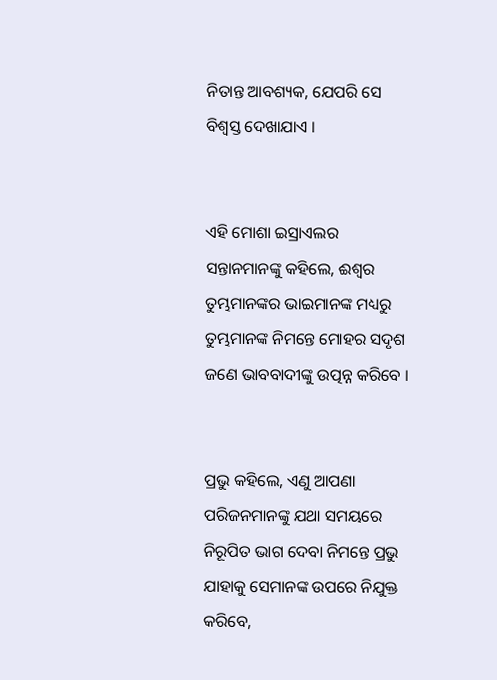ନିତାନ୍ତ ଆବଶ୍ୟକ, ଯେପରି ସେ ବିଶ୍ୱସ୍ତ ଦେଖାଯାଏ ।


ଏହି ମୋଶା ଇସ୍ରାଏଲର ସନ୍ତାନମାନଙ୍କୁ କହିଲେ, ଈଶ୍ୱର ତୁମ୍ଭମାନଙ୍କର ଭାଇମାନଙ୍କ ମଧ୍ୟରୁ ତୁମ୍ଭମାନଙ୍କ ନିମନ୍ତେ ମୋହର ସଦୃଶ ଜଣେ ଭାବବାଦୀଙ୍କୁ ଉତ୍ପନ୍ନ କରିବେ ।


ପ୍ରଭୁ କହିଲେ, ଏଣୁ ଆପଣା ପରିଜନମାନଙ୍କୁ ଯଥା ସମୟରେ ନିରୂପିତ ଭାଗ ଦେବା ନିମନ୍ତେ ପ୍ରଭୁ ଯାହାକୁ ସେମାନଙ୍କ ଉପରେ ନିଯୁକ୍ତ କରିବେ,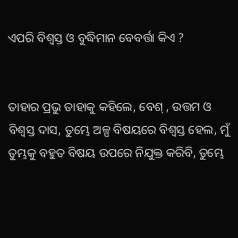ଏପରି ବିଶ୍ୱସ୍ତ ଓ ବୁଦ୍ଧିମାନ ବେବର୍ତ୍ତା କିଏ ?


ତାହାର ପ୍ରଭୁ ତାହାକୁ କହିଲେ, ବେଶ୍ , ଉତ୍ତମ ଓ ବିଶ୍ୱସ୍ତ ଦାସ, ତୁମ୍ଭେ ଅଳ୍ପ ବିଷୟରେ ବିଶ୍ୱସ୍ତ ହେଲ, ମୁଁ ତୁମ୍ଭକୁ ବହୁତ ବିଷୟ ଉପରେ ନିଯୁକ୍ତ କରିବି, ତୁମ୍ଭେ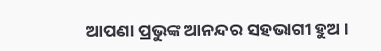ଆପଣା ପ୍ରଭୁଙ୍କ ଆନନ୍ଦର ସହଭାଗୀ ହୁଅ ।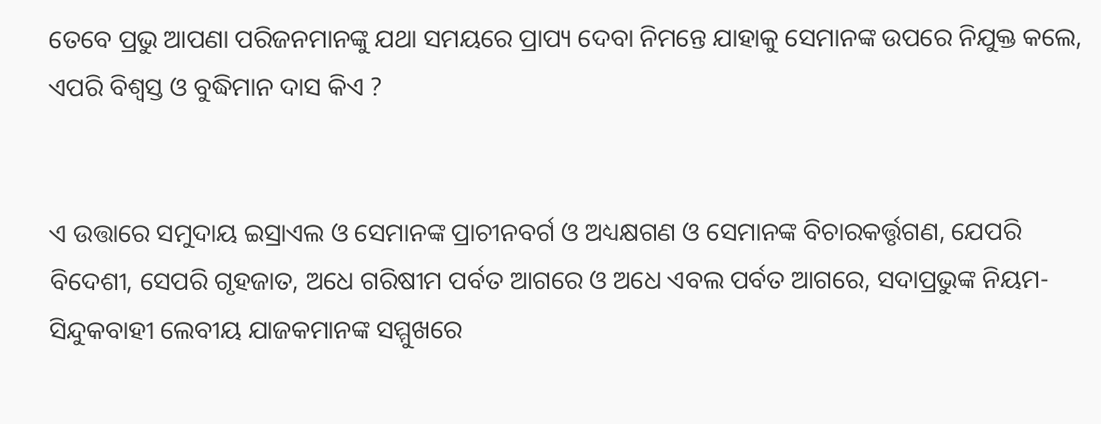ତେବେ ପ୍ରଭୁ ଆପଣା ପରିଜନମାନଙ୍କୁ ଯଥା ସମୟରେ ପ୍ରାପ୍ୟ ଦେବା ନିମନ୍ତେ ଯାହାକୁ ସେମାନଙ୍କ ଉପରେ ନିଯୁକ୍ତ କଲେ, ଏପରି ବିଶ୍ୱସ୍ତ ଓ ବୁଦ୍ଧିମାନ ଦାସ କିଏ ?


ଏ ଉତ୍ତାରେ ସମୁଦାୟ ଇସ୍ରାଏଲ ଓ ସେମାନଙ୍କ ପ୍ରାଚୀନବର୍ଗ ଓ ଅଧ୍ୟକ୍ଷଗଣ ଓ ସେମାନଙ୍କ ବିଚାରକର୍ତ୍ତୃଗଣ, ଯେପରି ବିଦେଶୀ, ସେପରି ଗୃହଜାତ, ଅଧେ ଗରିଷୀମ ପର୍ବତ ଆଗରେ ଓ ଅଧେ ଏବଲ ପର୍ବତ ଆଗରେ, ସଦାପ୍ରଭୁଙ୍କ ନିୟମ-ସିନ୍ଦୁକବାହୀ ଲେବୀୟ ଯାଜକମାନଙ୍କ ସମ୍ମୁଖରେ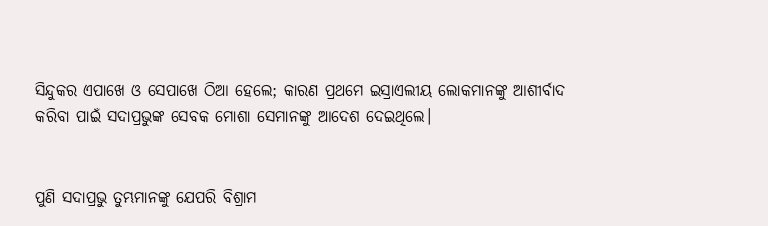ସିନ୍ଦୁକର ଏପାଖେ ଓ ସେପାଖେ ଠିଆ ହେଲେ; କାରଣ ପ୍ରଥମେ ଇସ୍ରାଏଲୀୟ ଲୋକମାନଙ୍କୁ ଆଶୀର୍ବାଦ କରିବା ପାଇଁ ସଦାପ୍ରଭୁଙ୍କ ସେବକ ମୋଶା ସେମାନଙ୍କୁ ଆଦେଶ ଦେଇଥିଲେ।


ପୁଣି ସଦାପ୍ରଭୁ ତୁମ୍ଭମାନଙ୍କୁ ଯେପରି ବିଶ୍ରାମ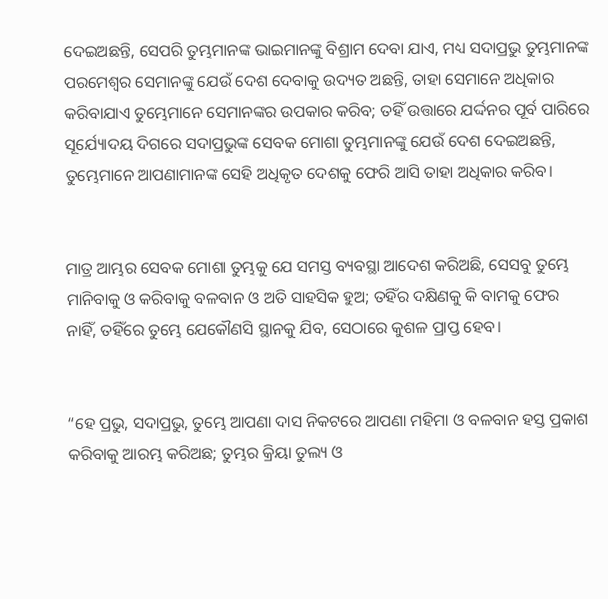ଦେଇଅଛନ୍ତି, ସେପରି ତୁମ୍ଭମାନଙ୍କ ଭାଇମାନଙ୍କୁ ବିଶ୍ରାମ ଦେବା ଯାଏ, ମଧ୍ୟ ସଦାପ୍ରଭୁ ତୁମ୍ଭମାନଙ୍କ ପରମେଶ୍ୱର ସେମାନଙ୍କୁ ଯେଉଁ ଦେଶ ଦେବାକୁ ଉଦ୍ୟତ ଅଛନ୍ତି, ତାହା ସେମାନେ ଅଧିକାର କରିବାଯାଏ ତୁମ୍ଭେମାନେ ସେମାନଙ୍କର ଉପକାର କରିବ; ତହିଁ ଉତ୍ତାରେ ଯର୍ଦ୍ଦନର ପୂର୍ବ ପାରିରେ ସୂର୍ଯ୍ୟୋଦୟ ଦିଗରେ ସଦାପ୍ରଭୁଙ୍କ ସେବକ ମୋଶା ତୁମ୍ଭମାନଙ୍କୁ ଯେଉଁ ଦେଶ ଦେଇଅଛନ୍ତି, ତୁମ୍ଭେମାନେ ଆପଣାମାନଙ୍କ ସେହି ଅଧିକୃତ ଦେଶକୁ ଫେରି ଆସି ତାହା ଅଧିକାର କରିବ।


ମାତ୍ର ଆମ୍ଭର ସେବକ ମୋଶା ତୁମ୍ଭକୁ ଯେ ସମସ୍ତ ବ୍ୟବସ୍ଥା ଆଦେଶ କରିଅଛି, ସେସବୁ ତୁମ୍ଭେ ମାନିବାକୁ ଓ କରିବାକୁ ବଳବାନ ଓ ଅତି ସାହସିକ ହୁଅ; ତହିଁର ଦକ୍ଷିଣକୁ କି ବାମକୁ ଫେର ନାହିଁ, ତହିଁରେ ତୁମ୍ଭେ ଯେକୌଣସି ସ୍ଥାନକୁ ଯିବ, ସେଠାରେ କୁଶଳ ପ୍ରାପ୍ତ ହେବ।


“ହେ ପ୍ରଭୁ, ସଦାପ୍ରଭୁ, ତୁମ୍ଭେ ଆପଣା ଦାସ ନିକଟରେ ଆପଣା ମହିମା ଓ ବଳବାନ ହସ୍ତ ପ୍ରକାଶ କରିବାକୁ ଆରମ୍ଭ କରିଅଛ; ତୁମ୍ଭର କ୍ରିୟା ତୁଲ୍ୟ ଓ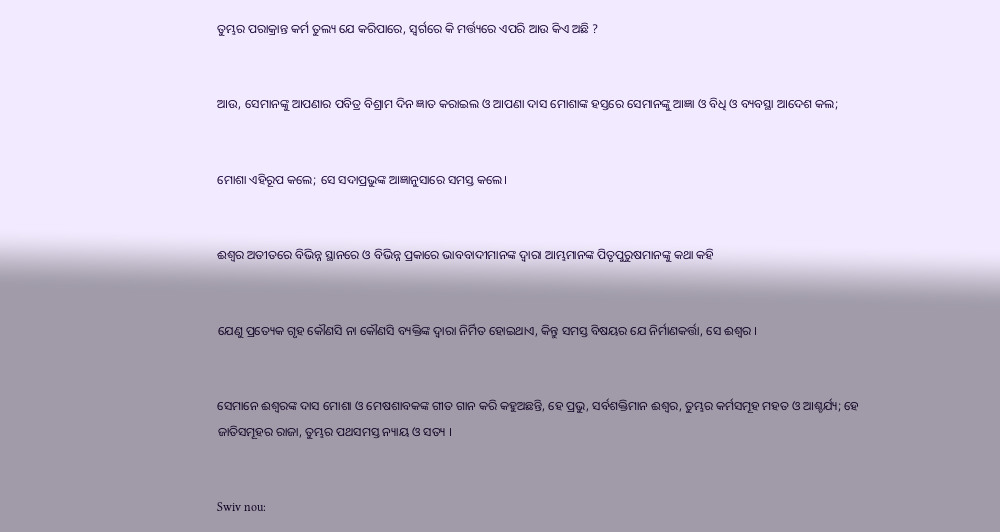ତୁମ୍ଭର ପରାକ୍ରାନ୍ତ କର୍ମ ତୁଲ୍ୟ ଯେ କରିପାରେ, ସ୍ୱର୍ଗରେ କି ମର୍ତ୍ତ୍ୟରେ ଏପରି ଆଉ କିଏ ଅଛି ?


ଆଉ, ସେମାନଙ୍କୁ ଆପଣାର ପବିତ୍ର ବିଶ୍ରାମ ଦିନ ଜ୍ଞାତ କରାଇଲ ଓ ଆପଣା ଦାସ ମୋଶାଙ୍କ ହସ୍ତରେ ସେମାନଙ୍କୁ ଆଜ୍ଞା ଓ ବିଧି ଓ ବ୍ୟବସ୍ଥା ଆଦେଶ କଲ;


ମୋଶା ଏହିରୂପ କଲେ; ସେ ସଦାପ୍ରଭୁଙ୍କ ଆଜ୍ଞାନୁସାରେ ସମସ୍ତ କଲେ।


ଈଶ୍ୱର ଅତୀତରେ ବିଭିନ୍ନ ସ୍ଥାନରେ ଓ ବିଭିନ୍ନ ପ୍ରକାରେ ଭାବବାଦୀମାନଙ୍କ ଦ୍ୱାରା ଆମ୍ଭମାନଙ୍କ ପିତୃପୁରୁଷମାନଙ୍କୁ କଥା କହି


ଯେଣୁ ପ୍ରତ୍ୟେକ ଗୃହ କୌଣସି ନା କୌଣସି ବ୍ୟକ୍ତିଙ୍କ ଦ୍ୱାରା ନିର୍ମିତ ହୋଇଥାଏ, କିନ୍ତୁ ସମସ୍ତ ବିଷୟର ଯେ ନିର୍ମାଣକର୍ତ୍ତା, ସେ ଈଶ୍ୱର ।


ସେମାନେ ଈଶ୍ୱରଙ୍କ ଦାସ ମୋଶା ଓ ମେଷଶାବକଙ୍କ ଗୀତ ଗାନ କରି କହୁଅଛନ୍ତି, ହେ ପ୍ରଭୁ, ସର୍ବଶକ୍ତିମାନ ଈଶ୍ୱର, ତୁମ୍ଭର କର୍ମସମୂହ ମହତ ଓ ଆଶ୍ଚର୍ଯ୍ୟ; ହେ ଜାତିସମୂହର ରାଜା, ତୁମ୍ଭର ପଥସମସ୍ତ ନ୍ୟାୟ ଓ ସତ୍ୟ ।


Swiv nou: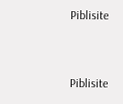Piblisite


Piblisite